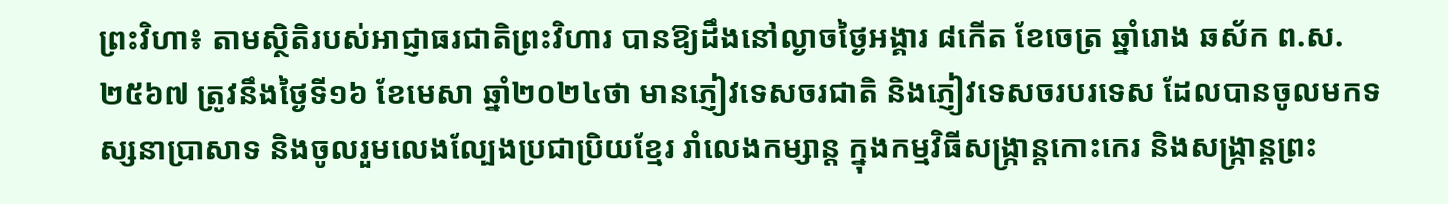ព្រះវិហា៖ តាមស្ថិតិរបស់អាជ្ញាធរជាតិព្រះវិហារ បានឱ្យដឹងនៅល្ងាចថ្ងៃអង្គារ ៨កើត ខែចេត្រ ឆ្នាំរោង ឆស័ក ព.ស.២៥៦៧ ត្រូវនឹងថ្ងៃទី១៦ ខែមេសា ឆ្នាំ២០២៤ថា មានភ្ញៀវទេសចរជាតិ និងភ្ញៀវទេសចរបរទេស ដែលបានចូលមកទស្សនាប្រាសាទ និងចូលរួមលេងល្បែងប្រជាប្រិយខ្មែរ រាំលេងកម្សាន្ត ក្នុងកម្មវិធីសង្ក្រាន្តកោះកេរ និងសង្ក្រាន្តព្រះ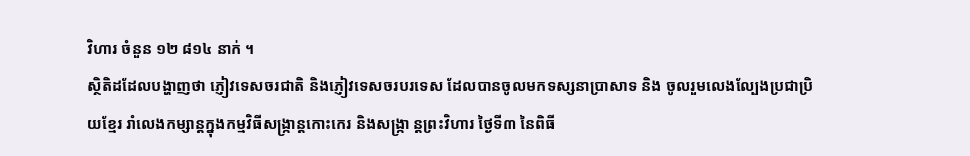វិហារ ចំនួន ១២ ៨១៤ នាក់ ។
ស្ថិតិដដែលបង្ហាញថា ភ្ញៀវទេសចរជាតិ និងភ្ញៀវទេសចរបរទេស ដែលបានចូលមកទស្សនាប្រាសាទ និង ចូលរួមលេងល្បែងប្រជាប្រិយខ្មែរ រាំលេងកម្សាន្តក្នុងកម្មវិធីសង្ក្រាន្តកោះកេរ និងសង្ក្រា ន្តព្រះវិហារ ថ្ងៃទី៣ នៃពិធី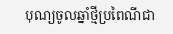បុណ្យចូលឆ្នាំថ្មីប្រពៃណីជា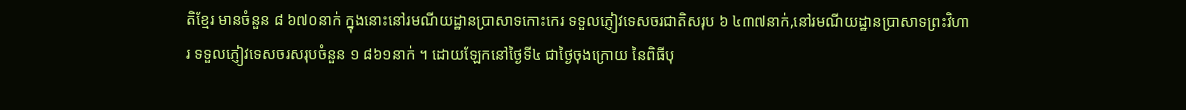តិខ្មែរ មានចំនួន ៨ ៦៧០នាក់ ក្នុងនោះនៅរមណីយដ្ឋានប្រាសាទកោះកេរ ទទួលភ្ញៀវទេសចរជាតិសរុប ៦ ៤៣៧នាក់,នៅរមណីយដ្ឋានប្រាសាទព្រះវិហារ ទទួលភ្ញៀវទេសចរសរុបចំនួន ១ ៨៦១នាក់ ។ ដោយឡែកនៅថ្ងៃទី៤ ជាថ្ងៃចុងក្រោយ នៃពិធីបុ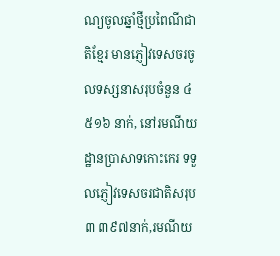ណ្យចូលឆ្នាំថ្មីប្រពៃណីជាតិខ្មែរ មានភ្ញៀវទេសចរចូលទស្សនាសរុបចំនួន ៤ ៥១៦ នាក់, នៅរមណីយដ្ឋានប្រាសាទកោះកេរ ទទួលភ្ញៀវទេសចរជាតិសរុប ៣ ៣៩៧នាក់,រមណីយ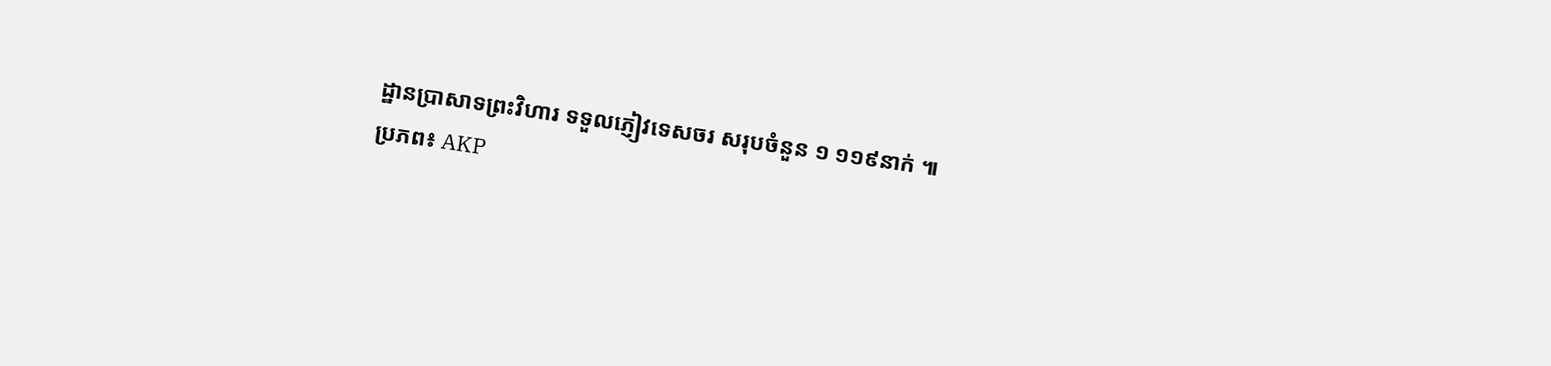ដ្ឋានប្រាសាទព្រះវិហារ ទទួលភ្ញៀវទេសចរ សរុបចំនួន ១ ១១៩នាក់ ៕
ប្រភព៖ AKP